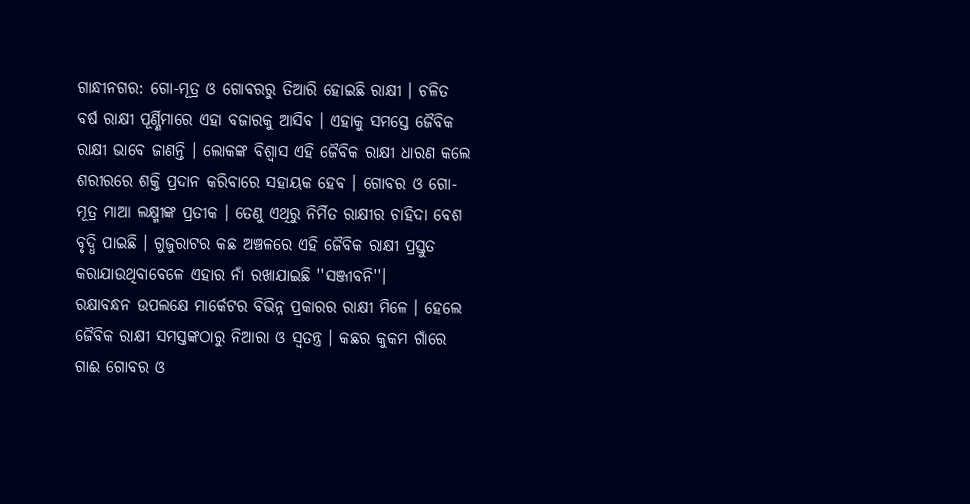ଗାନ୍ଧୀନଗର: ଗୋ-ମୂତ୍ର ଓ ଗୋବରରୁ ତିଆରି ହୋଇଛି ରାକ୍ଷୀ । ଚଳିତ ବର୍ଷ ରାକ୍ଷୀ ପୂର୍ଣ୍ଣିମାରେ ଏହା ବଜାରକୁ ଆସିବ । ଏହାକୁ ସମସ୍ତେ ଜୈବିକ ରାକ୍ଷୀ ଭାବେ ଜାଣନ୍ତି । ଲୋକଙ୍କ ବିଶ୍ବାସ ଏହି ଜୈବିକ ରାକ୍ଷୀ ଧାରଣ କଲେ ଶରୀରରେ ଶକ୍ତି ପ୍ରଦାନ କରିବାରେ ସହାୟକ ହେବ । ଗୋବର ଓ ଗୋ-ମୂତ୍ର ମାଆ ଲକ୍ଷ୍ମୀଙ୍କ ପ୍ରତୀକ । ତେଣୁ ଏଥିରୁ ନିର୍ମିତ ରାକ୍ଷୀର ଚାହିଦା ବେଶ ବୃଦ୍ଧି ପାଇଛି । ଗୁଜୁରାଟର କଛ ଅଞ୍ଚଳରେ ଏହି ଜୈବିକ ରାକ୍ଷୀ ପ୍ରସ୍ତୁତ କରାଯାଉଥିବାବେଳେ ଏହାର ନାଁ ରଖାଯାଇଛି ''ସଞ୍ଜୀବନି''।
ରକ୍ଷାବନ୍ଧନ ଉପଲକ୍ଷେ ମାର୍କେଟର ବିଭିନ୍ନ ପ୍ରକାରର ରାକ୍ଷୀ ମିଳେ । ହେଲେ ଜୈବିକ ରାକ୍ଷୀ ସମସ୍ତଙ୍କଠାରୁ ନିଆରା ଓ ସ୍ବତନ୍ତ୍ର । କଛର କୁକମ ଗାଁରେ ଗାଈ ଗୋବର ଓ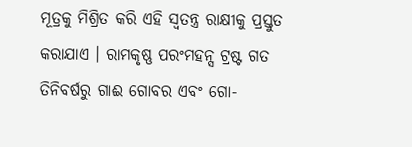ମୂତ୍ରକୁ ମିଶ୍ରିତ କରି ଏହି ସ୍ବତନ୍ତ୍ର ରାକ୍ଷୀକୁ ପ୍ରସ୍ତୁତ କରାଯାଏ । ରାମକୃଷ୍ଣ ପରଂମହନ୍ସ ଟ୍ରଷ୍ଟ ଗତ ତିନିବର୍ଷରୁ ଗାଈ ଗୋବର ଏବଂ ଗୋ-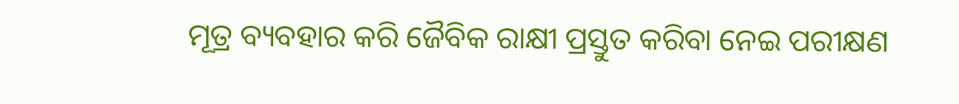ମୂତ୍ର ବ୍ୟବହାର କରି ଜୈବିକ ରାକ୍ଷୀ ପ୍ରସ୍ତୁତ କରିବା ନେଇ ପରୀକ୍ଷଣ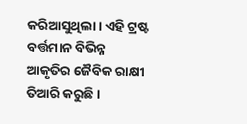କରିଆସୁଥିଲା । ଏହି ଟ୍ରଷ୍ଟ ବର୍ତ୍ତମାନ ବିଭିନ୍ନ ଆକୃତିର ଜୈବିକ ରାକ୍ଷୀ ତିଆରି କରୁଛି ।